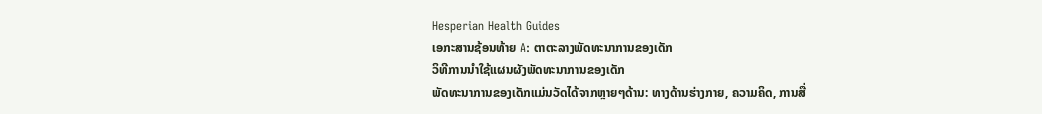Hesperian Health Guides
ເອກະສານຊ້ອນທ້າຍ A: ຕາຕະລາງພັດທະນາການຂອງເດັກ
ວິທີການນໍາໃຊ້ແຜນຜັງພັດທະນາການຂອງເດັກ
ພັດທະນາການຂອງເດັກແມ່ນວັດໄດ້ຈາກຫຼາຍໆດ້ານ: ທາງດ້ານຮ່າງກາຍ, ຄວາມຄິດ, ການສື່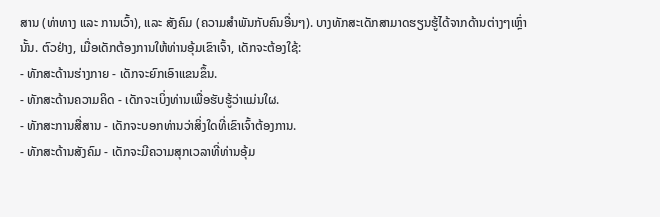ສານ (ທ່າທາງ ແລະ ການເວົ້າ), ແລະ ສັງຄົມ (ຄວາມສຳພັນກັບຄົນອື່ນໆ). ບາງທັກສະເດັກສາມາດຮຽນຮູ້ໄດ້ຈາກດ້ານຕ່າງໆເຫຼົ່ານັ້ນ. ຕົວຢ່າງ, ເມື່ອເດັກຕ້ອງການໃຫ້ທ່ານອຸ້ມເຂົາເຈົ້າ, ເດັກຈະຕ້ອງໃຊ້:
- ທັກສະດ້ານຮ່າງກາຍ - ເດັກຈະຍົກເອົາແຂນຂຶ້ນ.
- ທັກສະດ້ານຄວາມຄິດ - ເດັກຈະເບິ່ງທ່ານເພື່ອຮັບຮູ້ວ່າແມ່ນໃຜ.
- ທັກສະການສື່ສານ - ເດັກຈະບອກທ່ານວ່າສິ່ງໃດທີ່ເຂົາເຈົ້າຕ້ອງການ.
- ທັກສະດ້ານສັງຄົມ - ເດັກຈະມີຄວາມສຸກເວລາທີ່ທ່ານອຸ້ມ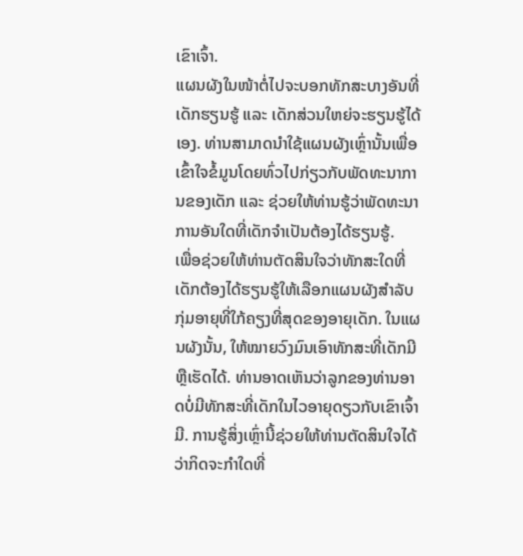ເຂົາເຈົ້າ.
ແຜນຜັງໃນໜ້າຕໍ່ໄປຈະບອກທັກສະບາງອັນທີ່ເດັກຮຽນຮູ້ ແລະ ເດັກສ່ວນໃຫຍ່ຈະຮຽນຮູ້ໄດ້ເອງ. ທ່ານສາມາດນໍາໃຊ້ແຜນຜັງເຫຼົ່ານັ້ນເພື່ອເຂົ້າໃຈຂໍ້ມູນໂດຍທົ່ວໄປກ່ຽວກັບພັດທະນາການຂອງເດັກ ແລະ ຊ່ວຍໃຫ້ທ່ານຮູ້ວ່າພັດທະນາການອັນໃດທີ່ເດັກຈຳເປັນຕ້ອງໄດ້ຮຽນຮູ້.
ເພື່ອຊ່ວຍໃຫ້ທ່ານຕັດສິນໃຈວ່າທັກສະໃດທີ່ເດັກຕ້ອງໄດ້ຮຽນຮູ້ໃຫ້ເລືອກແຜນຜັງສຳລັບກຸ່ມອາຍຸທີ່ໃກ້ຄຽງທີ່ສຸດຂອງອາຍຸເດັກ. ໃນແຜນຜັງນັ້ນ, ໃຫ້ໝາຍວົງມົນເອົາທັກສະທີ່ເດັກມີ ຫຼືເຮັດໄດ້. ທ່ານອາດເຫັນວ່າລູກຂອງທ່ານອາດບໍ່ມີທັກສະທີ່ເດັກໃນໄວອາຍຸດຽວກັບເຂົາເຈົ້າມີ. ການຮູ້ສິ່ງເຫຼົ່ານີ້ຊ່ວຍໃຫ້ທ່ານຕັດສິນໃຈໄດ້ວ່າກິດຈະກໍາໃດທີ່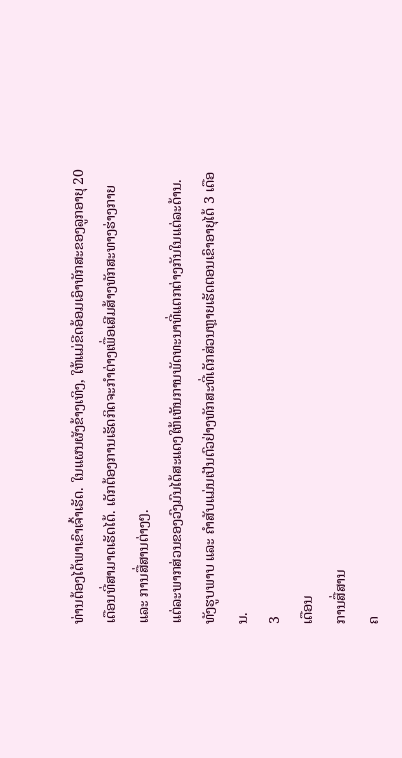ທ່ານຕ້ອງໄດ້ພາເຂົາເຈົ້າເຮັດ. ໃນແຜນຜັງຂ້າງເທິງ, ໃຫ້ແມ່ຂີດອ້ອມເອົາທັກສະຂອງລູກອາຍຸ 20 ເດືອນທີ່ສາມາດເຮັດໄດ້. ເດັກຕ້ອງການເຮັດກິດຈະກຳຕ່າງເພື່ອເສີມສ້າງທັກສະທາງຮ່າງກາຍ ແລະ ການສື່ສານຕ່າງໆ.
ແຕ່ລະພາກສ່ວນຂອງວົງມົນໄດ້ສະແດງໃຫ້ເຫັນການພັດທະນາທີ່ແຕກຕ່າງກັນໃນແຕ່ລະດ້ານ. ທັງຮູບພາບ ແລະ ຄຳສັບແມ່ນເປັນຕົວຢ່າງທັກສະທີ່ເດັກສ່ວນຫຼາຍເຮັດຕອນເຂົາອາຍຸໄດ້ 3 ເດືອນ.
3
ເດືອນ
ການສື່ສານ
ຄ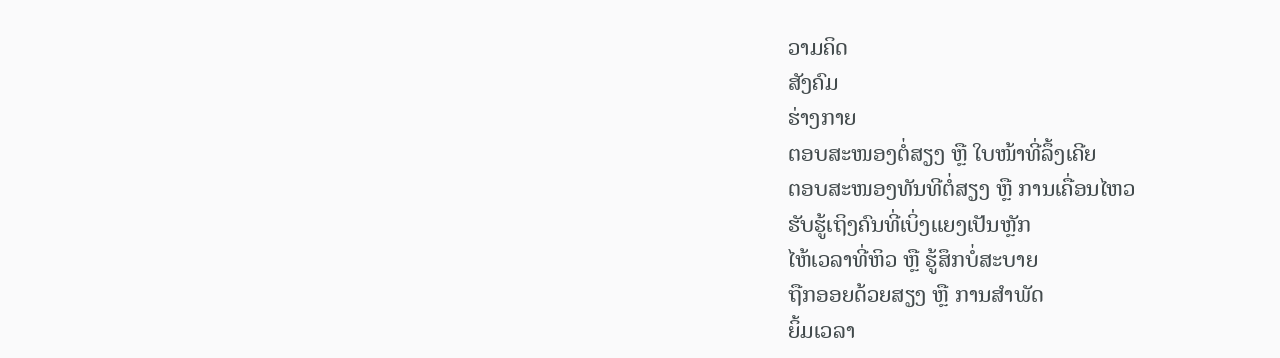ວາມຄິດ
ສັງຄົມ
ຮ່າງກາຍ
ຕອບສະໜອງຕໍ່ສຽງ ຫຼື ໃບໜ້າທີ່ລຶ້ງເຄີຍ
ຕອບສະໜອງທັນທີຕໍ່ສຽງ ຫຼື ການເຄື່ອນໄຫວ
ຮັບຮູ້ເຖິງຄົນທີ່ເບິ່ງແຍງເປັນຫຼັກ
ໄຫ້ເວລາທີ່ຫິວ ຫຼື ຮູ້ສຶກບໍ່ສະບາຍ
ຖືກອອຍດ້ວຍສຽງ ຫຼື ການສຳພັດ
ຍິ້ມເວລາ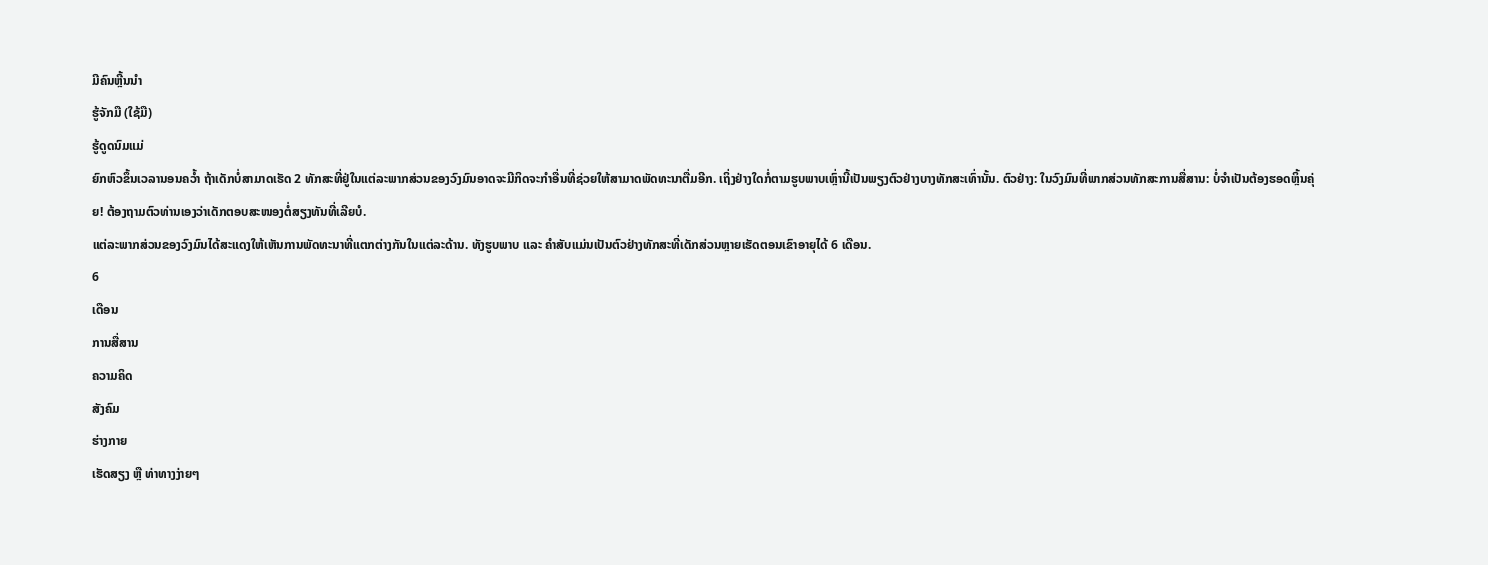ມີຄົນຫຼີ້ນນຳ
ຮູ້ຈັກມື (ໃຊ້ມື)
ຮູ້ດູດນົມແມ່
ຍົກຫົວຂຶ້ນເວລານອນຄວ້ຳ ຖ້າເດັກບໍ່ສາມາດເຮັດ 2 ທັກສະທີ່ຢູ່ໃນແຕ່ລະພາກສ່ວນຂອງວົງມົນອາດຈະມີກິດຈະກຳອື່ນທີ່ຊ່ວຍໃຫ້ສາມາດພັດທະນາຕື່ມອີກ. ເຖິ່ງຢ່າງໃດກໍ່ຕາມຮູບພາບເຫຼົ່ານີ້ເປັນພຽງຕົວຢ່າງບາງທັກສະເທົ່ານັ້ນ. ຕົວຢ່າງ: ໃນວົງມົນທີ່ພາກສ່ວນທັກສະການສື່ສານ: ບໍ່ຈຳເປັນຕ້ອງຮອດຫຼິ້ນຄຸ່ຍ! ຕ້ອງຖາມຕົວທ່ານເອງວ່າເດັກຕອບສະໜອງຕໍ່ສຽງທັນທີ່ເລີຍບໍ.
ແຕ່ລະພາກສ່ວນຂອງວົງມົນໄດ້ສະແດງໃຫ້ເຫັນການພັດທະນາທີ່ແຕກຕ່າງກັນໃນແຕ່ລະດ້ານ. ທັງຮູບພາບ ແລະ ຄຳສັບແມ່ນເປັນຕົວຢ່າງທັກສະທີ່ເດັກສ່ວນຫຼາຍເຮັດຕອນເຂົາອາຍຸໄດ້ 6 ເດືອນ.
6
ເດືອນ
ການສື່ສານ
ຄວາມຄິດ
ສັງຄົມ
ຮ່າງກາຍ
ເຮັດສຽງ ຫຼື ທ່າທາງງ່າຍໆ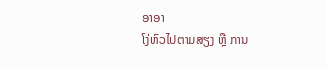ອາອາ
ໂງ່ຫົວໄປຕາມສຽງ ຫຼື ການ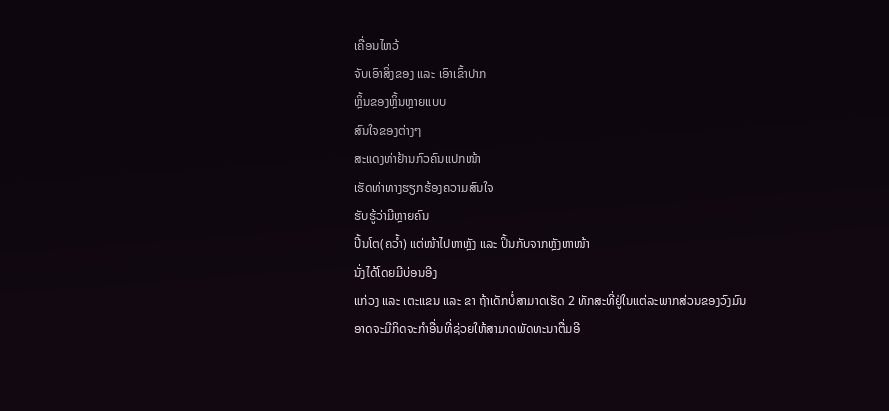ເຄື່ອນໄຫວ້
ຈັບເອົາສິ່ງຂອງ ແລະ ເອົາເຂົ້າປາກ
ຫຼິ້ນຂອງຫຼິ້ນຫຼາຍແບບ
ສົນໃຈຂອງຕ່າງໆ
ສະແດງທ່າຢ້ານກົວຄົນແປກໜ້າ
ເຮັດທ່າທາງຮຽກຮ້ອງຄວາມສົນໃຈ
ຮັບຮູ້ວ່າມີຫຼາຍຄົນ
ປີ້ນໂຕ(ຄວ້ຳ) ແຕ່ໜ້າໄປຫາຫຼັງ ແລະ ປິ້ນກັບຈາກຫຼັງຫາໜ້າ
ນັ່ງໄດ້ໂດຍມີບ່ອນອີງ
ແກ່ວງ ແລະ ເຕະແຂນ ແລະ ຂາ ຖ້າເດັກບໍ່ສາມາດເຮັດ 2 ທັກສະທີ່ຢູ່ໃນແຕ່ລະພາກສ່ວນຂອງວົງມົນອາດຈະມີກິດຈະກຳອື່ນທີ່ຊ່ວຍໃຫ້ສາມາດພັດທະນາຕື່ມອີ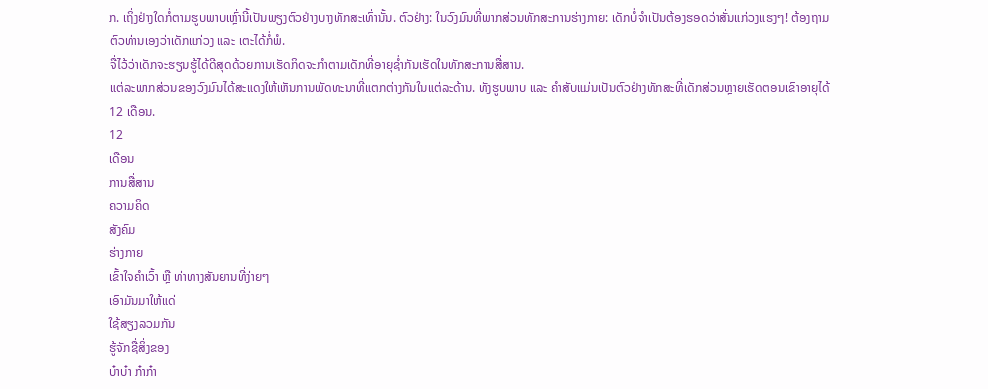ກ. ເຖິ່ງຢ່າງໃດກໍ່ຕາມຮູບພາບເຫຼົ່ານີ້ເປັນພຽງຕົວຢ່າງບາງທັກສະເທົ່ານັ້ນ. ຕົວຢ່າງ: ໃນວົງມົນທີ່ພາກສ່ວນທັກສະການຮ່າງກາຍ: ເດັກບໍ່ຈຳເປັນຕ້ອງຮອດວ່າສັ່ນແກ່ວງແຮງໆ! ຕ້ອງຖາມຕົວທ່ານເອງວ່າເດັກແກ່ວງ ແລະ ເຕະໄດ້ກໍ່ພໍ.
ຈື່ໄວ້ວ່າເດັກຈະຮຽນຮູ້ໄດ້ດີສຸດດ້ວຍການເຮັດກິດຈະກຳຕາມເດັກທີ່ອາຍຸຊ່ຳກັນເຮັດໃນທັກສະການສື່ສານ.
ແຕ່ລະພາກສ່ວນຂອງວົງມົນໄດ້ສະແດງໃຫ້ເຫັນການພັດທະນາທີ່ແຕກຕ່າງກັນໃນແຕ່ລະດ້ານ. ທັງຮູບພາບ ແລະ ຄຳສັບແມ່ນເປັນຕົວຢ່າງທັກສະທີ່ເດັກສ່ວນຫຼາຍເຮັດຕອນເຂົາອາຍຸໄດ້ 12 ເດືອນ.
12
ເດືອນ
ການສື່ສານ
ຄວາມຄິດ
ສັງຄົມ
ຮ່າງກາຍ
ເຂົ້າໃຈຄຳເວົ້າ ຫຼື ທ່າທາງສັນຍານທີ່ງ່າຍໆ
ເອົາມັນມາໃຫ້ແດ່
ໃຊ້ສຽງລວມກັນ
ຮູ້ຈັກຊື່ສິ່ງຂອງ
ບ໋າບ໋າ ກ໋າກ໋າ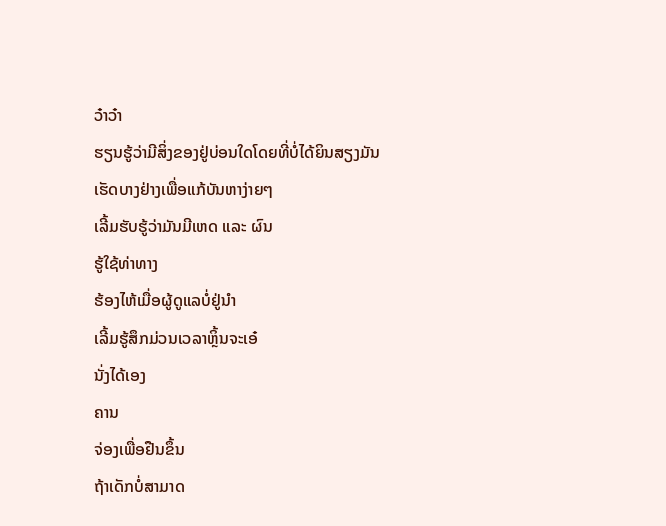ວ໋າວ໋າ
ຮຽນຮູ້ວ່າມີສິ່ງຂອງຢູ່ບ່ອນໃດໂດຍທີ່ບໍ່ໄດ້ຍິນສຽງມັນ
ເຮັດບາງຢ່າງເພື່ອແກ້ບັນຫາງ່າຍໆ
ເລີ້ມຮັບຮູ້ວ່າມັນມີເຫດ ແລະ ຜົນ
ຮູ້ໃຊ້ທ່າທາງ
ຮ້ອງໄຫ້ເມື່ອຜູ້ດູແລບໍ່ຢູ່ນຳ
ເລີ້ມຮູ້ສຶກມ່ວນເວລາຫຼິ້ນຈະເອ໋
ນັ່ງໄດ້ເອງ
ຄານ
ຈ່ອງເພື່ອຢືນຂຶ້ນ
ຖ້າເດັກບໍ່ສາມາດ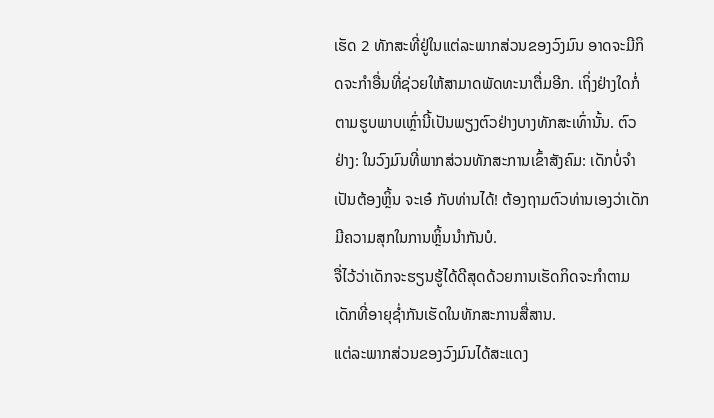ເຮັດ 2 ທັກສະທີ່ຢູ່ໃນແຕ່ລະພາກສ່ວນຂອງວົງມົນ ອາດຈະມີກິດຈະກຳອື່ນທີ່ຊ່ວຍໃຫ້ສາມາດພັດທະນາຕື່ມອີກ. ເຖິ່ງຢ່າງໃດກໍ່ຕາມຮູບພາບເຫຼົ່ານີ້ເປັນພຽງຕົວຢ່າງບາງທັກສະເທົ່ານັ້ນ. ຕົວຢ່າງ: ໃນວົງມົນທີ່ພາກສ່ວນທັກສະການເຂົ້າສັງຄົມ: ເດັກບໍ່ຈຳເປັນຕ້ອງຫຼິ້ນ ຈະເອ໋ ກັບທ່ານໄດ້! ຕ້ອງຖາມຕົວທ່ານເອງວ່າເດັກມີຄວາມສຸກໃນການຫຼິ້ນນຳກັນບໍ.
ຈື່ໄວ້ວ່າເດັກຈະຮຽນຮູ້ໄດ້ດີສຸດດ້ວຍການເຮັດກິດຈະກຳຕາມເດັກທີ່ອາຍຸຊ່ຳກັນເຮັດໃນທັກສະການສື່ສານ.
ແຕ່ລະພາກສ່ວນຂອງວົງມົນໄດ້ສະແດງ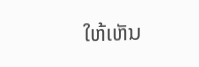ໃຫ້ເຫັນ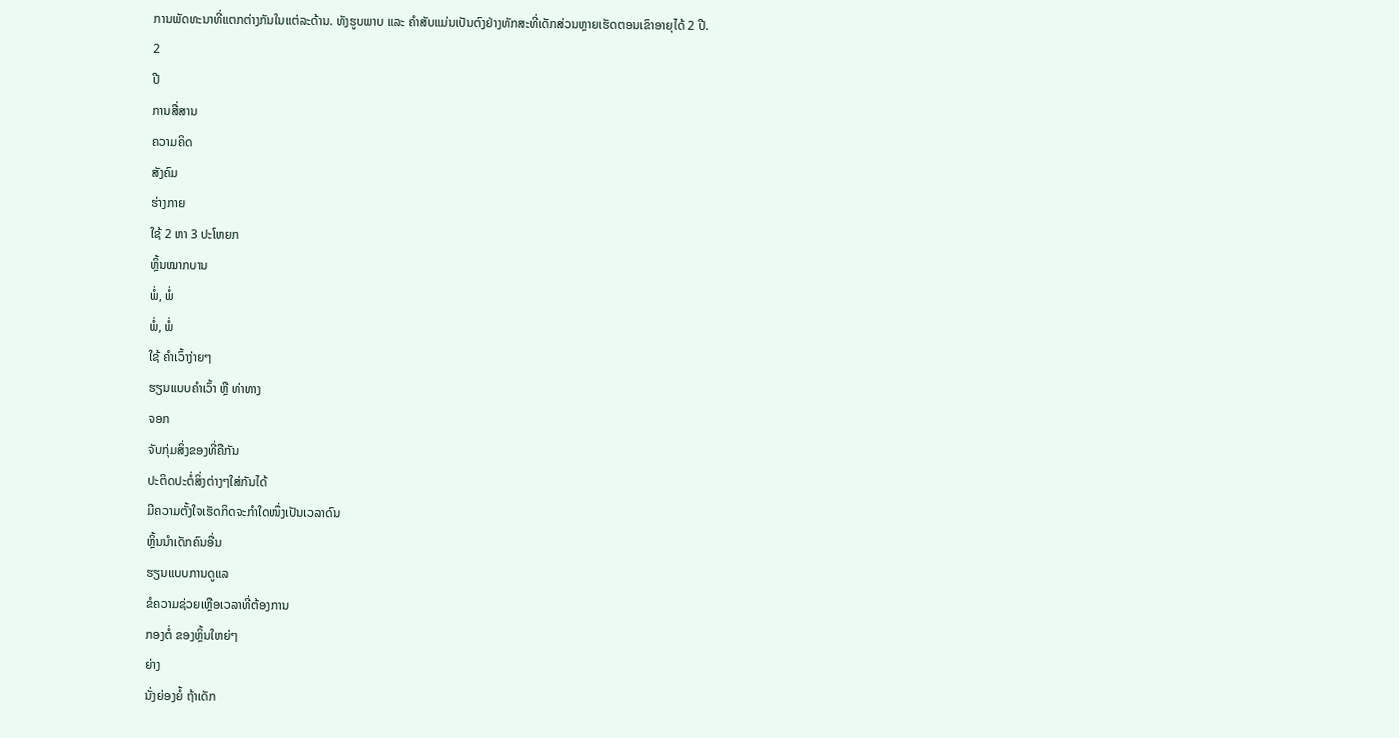ການພັດທະນາທີ່ແຕກຕ່າງກັນໃນແຕ່ລະດ້ານ. ທັງຮູບພາບ ແລະ ຄຳສັບແມ່ນເປັນຕົງຢ່າງທັກສະທີ່ເດັກສ່ວນຫຼາຍເຮັດຕອນເຂົາອາຍຸໄດ້ 2 ປີ.
2
ປີ
ການສື່ສານ
ຄວາມຄິດ
ສັງຄົມ
ຮ່າງກາຍ
ໃຊ້ 2 ຫາ 3 ປະໂຫຍກ
ຫຼິ້ນໝາກບານ
ພໍ່, ພໍ່
ພໍ່, ພໍ່
ໃຊ້ ຄຳເວົ້າງ່າຍໆ
ຮຽນແບບຄຳເວົ້າ ຫຼື ທ່າທາງ
ຈອກ
ຈັບກຸ່ມສິ່ງຂອງທີ່ຄືກັນ
ປະຕິດປະຕໍ່ສິ່ງຕ່າງໆໃສ່ກັນໄດ້
ມີຄວາມຕັ້ງໃຈເຮັດກິດຈະກຳໃດໜຶ່ງເປັນເວລາດົນ
ຫຼິ້ນນຳເດັກຄົນອື່ນ
ຮຽນແບບການດູແລ
ຂໍຄວາມຊ່ວຍເຫຼືອເວລາທີ່ຕ້ອງການ
ກອງຕໍ່ ຂອງຫຼິ້ນໃຫຍ່ໆ
ຍ່າງ
ນັ່ງຍ່ອງຍໍ້ ຖ້າເດັກ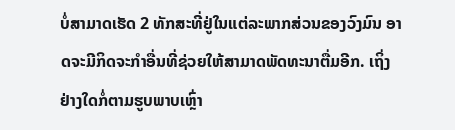ບໍ່ສາມາດເຮັດ 2 ທັກສະທີ່ຢູ່ໃນແຕ່ລະພາກສ່ວນຂອງວົງມົນ ອາດຈະມີກິດຈະກຳອື່ນທີ່ຊ່ວຍໃຫ້ສາມາດພັດທະນາຕື່ມອີກ. ເຖິ່ງຢ່າງໃດກໍ່ຕາມຮູບພາບເຫຼົ່າ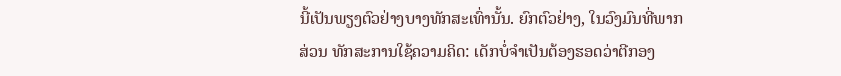ນີ້ເປັນພຽງຕົວຢ່າງບາງທັກສະເທົ່ານັ້ນ. ຍົກຕົວຢ່າງ, ໃນວົງມົນທີ່ພາກສ່ວນ ທັກສະການໃຊ້ຄວາມຄິດ: ເດັກບໍ່ຈຳເປັນຕ້ອງຮອດວ່າຕີກອງ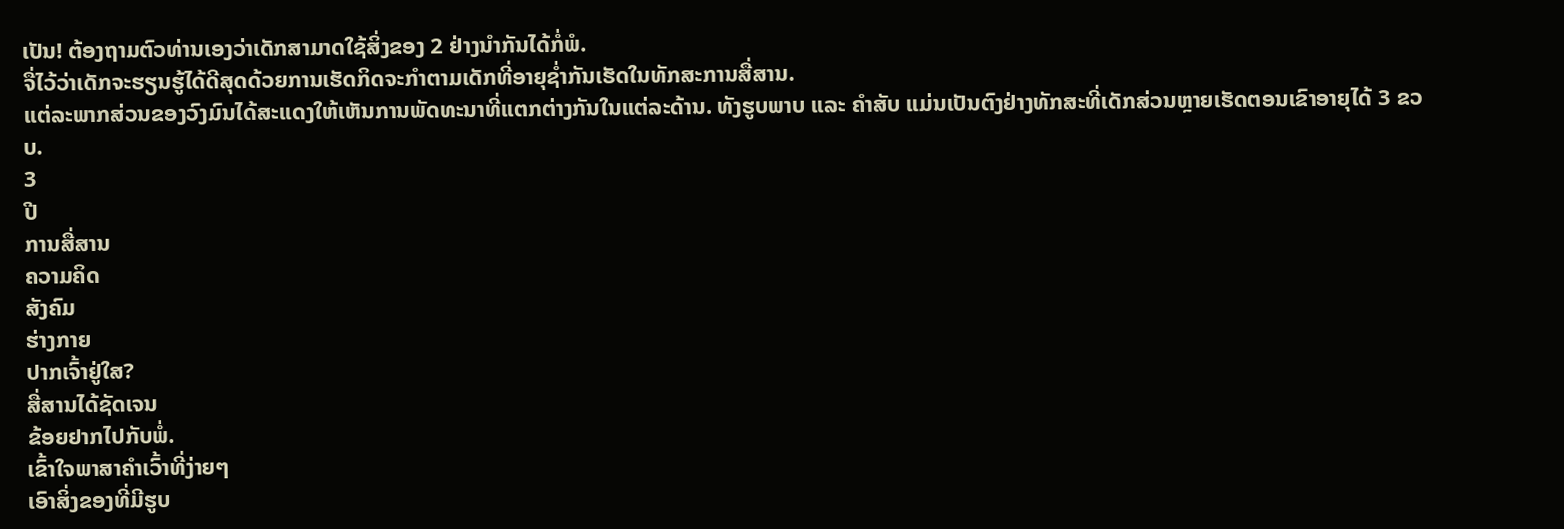ເປັນ! ຕ້ອງຖາມຕົວທ່ານເອງວ່າເດັກສາມາດໃຊ້ສິ່ງຂອງ 2 ຢ່າງນຳກັນໄດ້ກໍ່ພໍ.
ຈື່ໄວ້ວ່າເດັກຈະຮຽນຮູ້ໄດ້ດີສຸດດ້ວຍການເຮັດກິດຈະກຳຕາມເດັກທີ່ອາຍຸຊ່ຳກັນເຮັດໃນທັກສະການສື່ສານ.
ແຕ່ລະພາກສ່ວນຂອງວົງມົນໄດ້ສະແດງໃຫ້ເຫັນການພັດທະນາທີ່ແຕກຕ່າງກັນໃນແຕ່ລະດ້ານ. ທັງຮູບພາບ ແລະ ຄຳສັບ ແມ່ນເປັນຕົງຢ່າງທັກສະທີ່ເດັກສ່ວນຫຼາຍເຮັດຕອນເຂົາອາຍຸໄດ້ 3 ຂວບ.
3
ປີ
ການສື່ສານ
ຄວາມຄິດ
ສັງຄົມ
ຮ່າງກາຍ
ປາກເຈົ້າຢູ່ໃສ?
ສື່ສານໄດ້ຊັດເຈນ
ຂ້ອຍຢາກໄປກັບພໍ່.
ເຂົ້າໃຈພາສາຄຳເວົ້າທີ່ງ່າຍໆ
ເອົາສິ່ງຂອງທີ່ມີຮູບ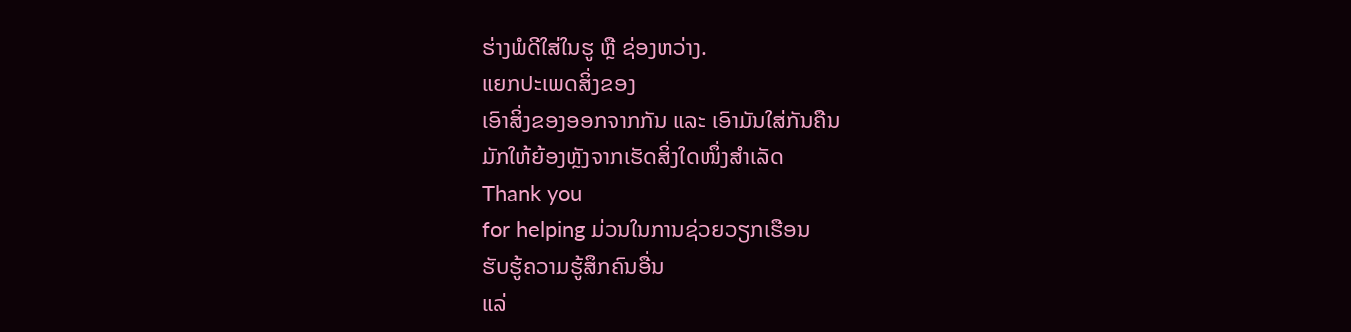ຮ່າງພໍດີໃສ່ໃນຮູ ຫຼື ຊ່ອງຫວ່າງ.
ແຍກປະເພດສິ່ງຂອງ
ເອົາສິ່ງຂອງອອກຈາກກັນ ແລະ ເອົາມັນໃສ່ກັນຄືນ
ມັກໃຫ້ຍ້ອງຫຼັງຈາກເຮັດສິ່ງໃດໜຶ່ງສຳເລັດ
Thank you
for helping ມ່ວນໃນການຊ່ວຍວຽກເຮືອນ
ຮັບຮູ້ຄວາມຮູ້ສຶກຄົນອື່ນ
ແລ່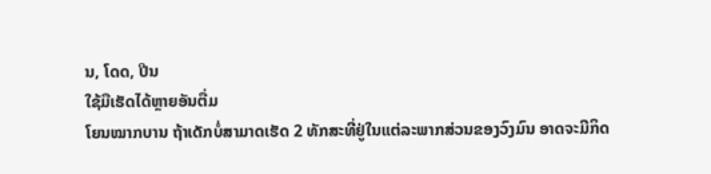ນ, ໂດດ, ປີນ
ໃຊ້ມືເຮັດໄດ້ຫຼາຍອັນຕື່ມ
ໂຍນໝາກບານ ຖ້າເດັກບໍ່ສາມາດເຮັດ 2 ທັກສະທີ່ຢູ່ໃນແຕ່ລະພາກສ່ວນຂອງວົງມົນ ອາດຈະມີກິດ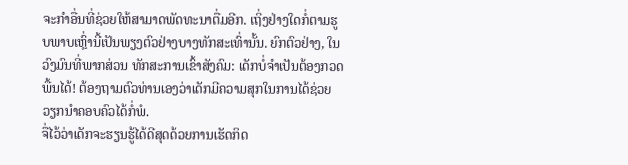ຈະກຳອື່ນທີ່ຊ່ວຍໃຫ້ສາມາດພັດທະນາຕື່ມອີກ. ເຖິ່ງຢ່າງໃດກໍ່ຕາມຮູບພາບເຫຼົ່ານີ້ເປັນພຽງຕົວຢ່າງບາງທັກສະເທົ່ານັ້ນ. ຍົກຕົວຢ່າງ, ໃນວົງມົນທີ່ພາກສ່ວນ ທັກສະການເຂົ້າສັງຄົມ: ເດັກບໍ່ຈຳເປັນຕ້ອງກວດພື້ນໄດ້! ຕ້ອງຖາມຕົວທ່ານເອງວ່າເດັກມີຄວາມສຸກໃນການໄດ້ຊ່ວຍວຽກນຳຄອບຄົວໄດ້ກໍ່ພໍ.
ຈື່ໄວ້ວ່າເດັກຈະຮຽນຮູ້ໄດ້ດີສຸດດ້ວຍການເຮັດກິດ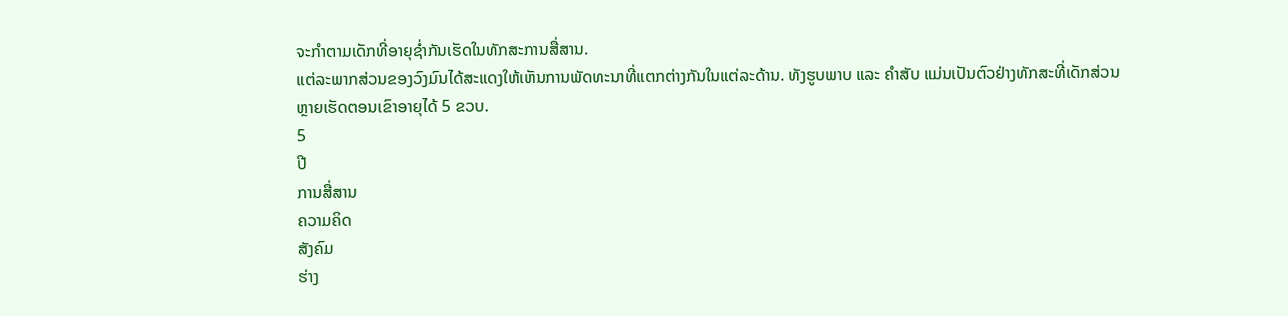ຈະກຳຕາມເດັກທີ່ອາຍຸຊ່ຳກັນເຮັດໃນທັກສະການສື່ສານ.
ແຕ່ລະພາກສ່ວນຂອງວົງມົນໄດ້ສະແດງໃຫ້ເຫັນການພັດທະນາທີ່ແຕກຕ່າງກັນໃນແຕ່ລະດ້ານ. ທັງຮູບພາບ ແລະ ຄຳສັບ ແມ່ນເປັນຕົວຢ່າງທັກສະທີ່ເດັກສ່ວນຫຼາຍເຮັດຕອນເຂົາອາຍຸໄດ້ 5 ຂວບ.
5
ປີ
ການສື່ສານ
ຄວາມຄິດ
ສັງຄົມ
ຮ່າງ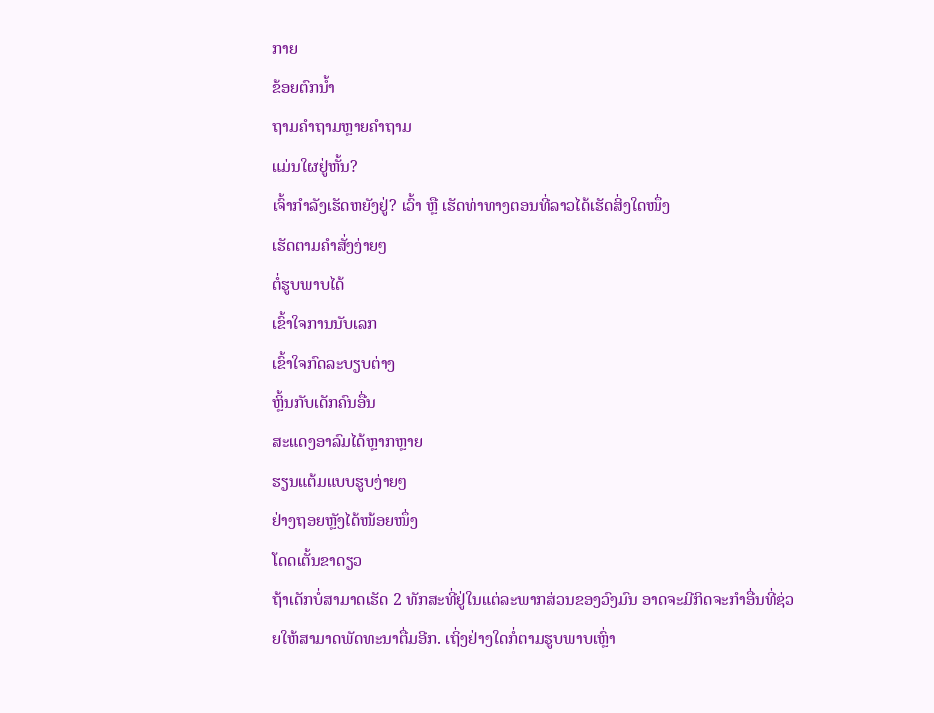ກາຍ
ຂ້ອຍຕົກນ້ຳ
ຖາມຄຳຖາມຫຼາຍຄຳຖາມ
ແມ່ນໃຜຢູ່ຫັ້ນ?
ເຈົ້າກຳລັງເຮັດຫຍັງຢູ່? ເວົ້າ ຫຼື ເຮັດທ່າທາງຕອນທີ່ລາວໄດ້ເຮັດສິ່ງໃດໜຶ່ງ
ເຮັດຕາມຄຳສັ່ງງ່າຍໆ
ຕໍ່ຮູບພາບໄດ້
ເຂົ້າໃຈການນັບເລກ
ເຂົ້າໃຈກົດລະບຽບຕ່າງ
ຫຼິ້ນກັບເດັກຄົນອື່ນ
ສະແດງອາລົມໄດ້ຫຼາກຫຼາຍ
ຮຽນແຕ້ມແບບຮູບງ່າຍໆ
ຢ່າງຖອຍຫຼັງໄດ້ໜ້ອຍໜຶ່ງ
ໂດດເຕັ້ນຂາດຽວ
ຖ້າເດັກບໍ່ສາມາດເຮັດ 2 ທັກສະທີ່ຢູ່ໃນແຕ່ລະພາກສ່ວນຂອງວົງມົນ ອາດຈະມີກິດຈະກຳອື່ນທີ່ຊ່ວຍໃຫ້ສາມາດພັດທະນາຕື່ມອີກ. ເຖິ່ງຢ່າງໃດກໍ່ຕາມຮູບພາບເຫຼົ່າ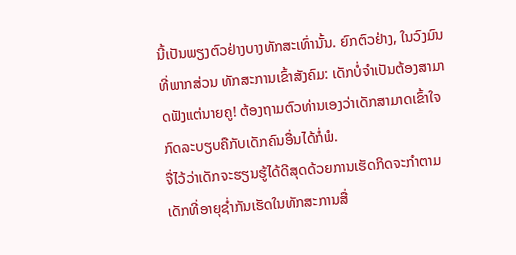ນີ້ເປັນພຽງຕົວຢ່າງບາງທັກສະເທົ່ານັ້ນ. ຍົກຕົວຢ່າງ, ໃນວົງມົນທີ່ພາກສ່ວນ ທັກສະການເຂົ້າສັງຄົມ: ເດັກບໍ່ຈຳເປັນຕ້ອງສາມາດຟັງແຕ່ນາຍຄູ! ຕ້ອງຖາມຕົວທ່ານເອງວ່າເດັກສາມາດເຂົ້າໃຈກົດລະບຽບຄືກັບເດັກຄົນອື່ນໄດ້ກໍ່ພໍ.
ຈື່ໄວ້ວ່າເດັກຈະຮຽນຮູ້ໄດ້ດີສຸດດ້ວຍການເຮັດກິດຈະກຳຕາມເດັກທີ່ອາຍຸຊ່ຳກັນເຮັດໃນທັກສະການສື່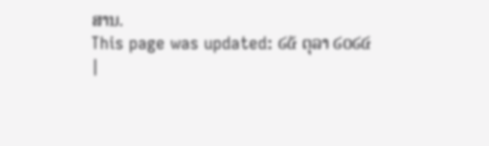ສານ.
This page was updated: ໒໕ ຕຸລາ ໒໐໒໔
|